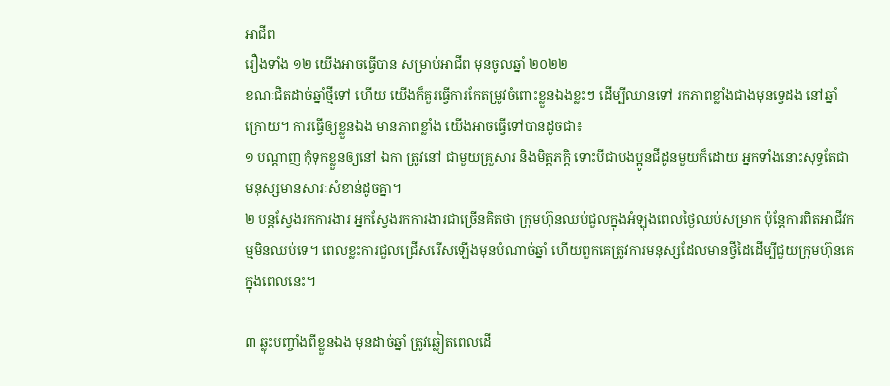អាជីព
រឿងទាំង ១២ យើងអាចធ្វើបាន សម្រាប់អាជីព មុនចូលឆ្នាំ ២០២២
ខណៈជិតដាច់ឆ្នាំថ្មីទៅ ហើយ យើងក៏គួរធ្វើការកែតម្រូវចំពោះខ្លួនឯងខ្លះៗ ដើម្បីឈានទៅ រកភាពខ្លាំងជាងមុនទ្វេដង នៅឆ្នាំក្រោយ។ ការធ្វើឲ្យខ្លួនឯង មានភាពខ្លាំង យើងអាចធ្វើទៅបានដូចជា៖
១ បណ្តាញ កុំទុកខ្លួនឲ្យនៅ ឯកា ត្រូវនៅ ជាមួយគ្រួសារ និងមិត្តភក្តិ ទោះបីជាបងប្អូនជីដូនមួយក៏ដោយ អ្នកទាំងនោះសុទ្ធតែជាមនុស្សមានសារៈសំខាន់ដូចគ្នា។
២ បន្តស្វែងរកការងារ អ្នកស្វែងរកការងារជាច្រើនគិតថា ក្រុមហ៊ុនឈប់ជួលក្នុងអំឡុងពេលថ្ងៃឈប់សម្រាក ប៉ុន្តែការពិតអាជីវកម្មមិនឈប់ទេ។ ពេលខ្លះការជួលជ្រើសរើសឡើងមុនបំណាច់ឆ្នាំ ហើយពួកគេត្រូវការមនុស្សដែលមានថ្វីដៃដើម្បីជួយក្រុមហ៊ុនគេ ក្នុងពេលនេះ។

៣ ឆ្លុះបញ្ចាំងពីខ្លួនឯង មុនដាច់ឆ្នាំ ត្រូវឆ្លៀតពេលដើ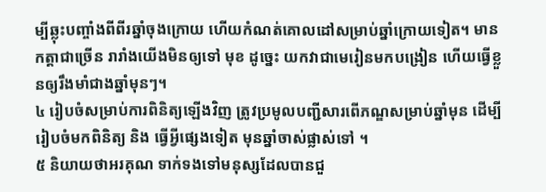ម្បីឆ្លុះបញ្ចាំងពីពីរឆ្នាំចុងក្រោយ ហើយកំណត់គោលដៅសម្រាប់ឆ្នាំក្រោយទៀត។ មានកត្តាជាច្រើន រារាំងយើងមិនឲ្យទៅ មុខ ដូច្នេះ យកវាជាមេរៀនមកបង្រៀន ហើយធ្វើខ្លួនឲ្យរឹងមាំជាងឆ្នាំមុនៗ។
៤ រៀបចំសម្រាប់ការពិនិត្យឡើងវិញ ត្រូវប្រមូលបញ្ជីសារពើភណ្ឌសម្រាប់ឆ្នាំមុន ដើម្បីរៀបចំមកពិនិត្យ និង ធ្វើអ្វីផ្សេងទៀត មុនឆ្នាំចាស់ផ្លាស់ទៅ ។
៥ និយាយថាអរគុណ ទាក់ទងទៅមនុស្សដែលបានជួ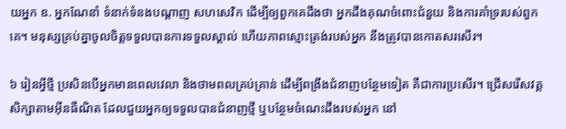យអ្នក ឧ. អ្នកណែនាំ ទំនាក់ទំនងបណ្ដាញ សហសេវិក ដើម្បីឲ្យពួកគេដឹងថា អ្នកដឹងគុណចំពោះជំនួយ និងការគាំទ្ររបស់ពួកគេ។ មនុស្សគ្រប់គ្នាចូលចិត្តទទួលបានការទទួលស្គាល់ ហើយភាពស្មោះត្រង់របស់អ្នក នឹងត្រូវបានកោតសរសើរ។

៦ រៀនអ្វីថ្មី ប្រសិនបើអ្នកមានពេលវេលា និងថាមពលគ្រប់គ្រាន់ ដើម្បីពង្រឹងជំនាញបន្ថែមទៀត គឺជាការប្រសើរ។ ជ្រើសរើសវគ្គសិក្សាតាមអ៊ីនធឺណិត ដែលជួយអ្នកឲ្យទទួលបានជំនាញថ្មី ឬបន្ថែមចំណេះដឹងរបស់អ្នក នៅ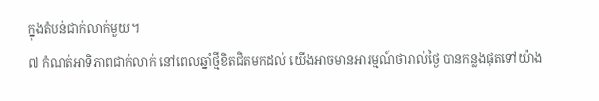ក្នុងតំបន់ជាក់លាក់មួយ។
៧ កំណត់អាទិភាពជាក់លាក់ នៅពេលឆ្នាំថ្មីខិតជិតមកដល់ យើងអាចមានអារម្មណ៍ថារាល់ថ្ងៃ បានកន្លងផុតទៅយ៉ាង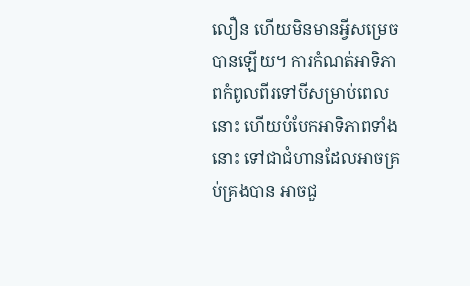លឿន ហើយមិនមានអ្វីសម្រេចបានឡើយ។ ការកំណត់អាទិភាពកំពូលពីរទៅបីសម្រាប់ពេលនោះ ហើយបំបែកអាទិភាពទាំងនោះ ទៅជាជំហានដែលអាចគ្រប់គ្រងបាន អាចជួ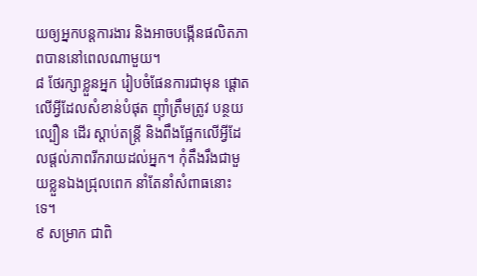យឲ្យអ្នកបន្តការងារ និងអាចបង្កើនផលិតភាពបាននៅពេលណាមួយ។
៨ ថែរក្សាខ្លួនអ្នក រៀបចំផែនការជាមុន ផ្តោតលើអ្វីដែលសំខាន់បំផុត ញ៉ាំត្រឹមត្រូវ បន្ថយល្បឿន ដើរ ស្តាប់តន្ត្រី និងពឹងផ្អែកលើអ្វីដែលផ្តល់ភាពរីករាយដល់អ្នក។ កុំតឹងរឹងជាមួយខ្លួនឯងជ្រុលពេក នាំតែនាំសំពាធនោះទេ។
៩ សម្រាក ជាពិ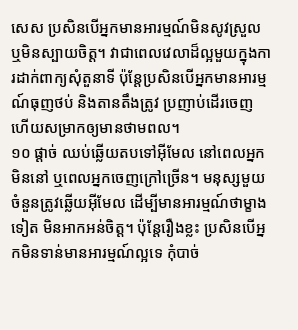សេស ប្រសិនបើអ្នកមានអារម្មណ៍មិនសូវស្រួល ឬមិនស្បាយចិត្ត។ វាជាពេលវេលាដ៏ល្អមួយក្នុងការដាក់ពាក្យសុំតួនាទី ប៉ុន្តែប្រសិនបើអ្នកមានអារម្មណ៍ធុញថប់ និងតានតឹងត្រូវ ប្រញាប់ដើរចេញ ហើយសម្រាកឲ្យមានថាមពល។
១០ ផ្តាច់ ឈប់ឆ្លើយតបទៅអ៊ីមែល នៅពេលអ្នកមិននៅ ឬពេលអ្នកចេញក្រៅច្រើន។ មនុស្សមួយចំនួនត្រូវឆ្លើយអ៊ីមែល ដើម្បីមានអារម្មណ៍ថាម្ខាងទៀត មិនអាកអន់ចិត្ត។ ប៉ុន្តែរឿងខ្លះ ប្រសិនបើអ្នកមិនទាន់មានអារម្មណ៍ល្អទេ កុំបាច់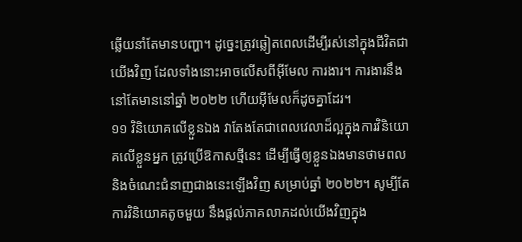ឆ្លើយនាំតែមានបញ្ហា។ ដូច្នេះត្រូវឆ្លៀតពេលដើម្បីរស់នៅក្នុងជីវិតជាយើងវិញ ដែលទាំងនោះអាចលើសពីអ៊ីមែល ការងារ។ ការងារនឹងនៅតែមាននៅឆ្នាំ ២០២២ ហើយអ៊ីមែលក៏ដូចគ្នាដែរ។
១១ វិនិយោគលើខ្លួនឯង វាតែងតែជាពេលវេលាដ៏ល្អក្នុងការវិនិយោគលើខ្លួនអ្នក ត្រូវប្រើឱកាសថ្មីនេះ ដើម្បីធ្វើឲ្យខ្លួនឯងមានថាមពល និងចំណេះជំនាញជាងនេះឡើងវិញ សម្រាប់ឆ្នាំ ២០២២។ សូម្បីតែការវិនិយោគតូចមួយ នឹងផ្តល់ភាគលាភដល់យើងវិញក្នុង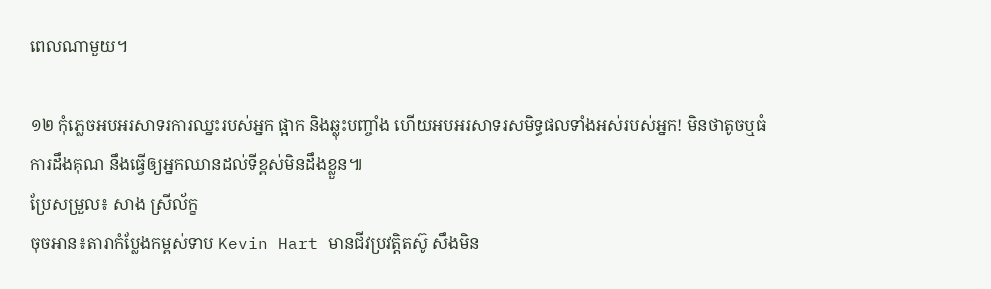ពេលណាមួយ។

១២ កុំភ្លេចអបអរសាទរការឈ្នះរបស់អ្នក ផ្អាក និងឆ្លុះបញ្ចាំង ហើយអបអរសាទរសមិទ្ធផលទាំងអស់របស់អ្នក! មិនថាតូចឬធំ ការដឹងគុណ នឹងធ្វើឲ្យអ្នកឈានដល់ទីខ្ពស់មិនដឹងខ្លួន៕
ប្រែសម្រួល៖ សាង ស្រីល័ក្ខ
ចុចអាន៖តារាកំប្លែងកម្ពស់ទាប Kevin Hart មានជីវប្រវត្តិតស៊ូ សឹងមិន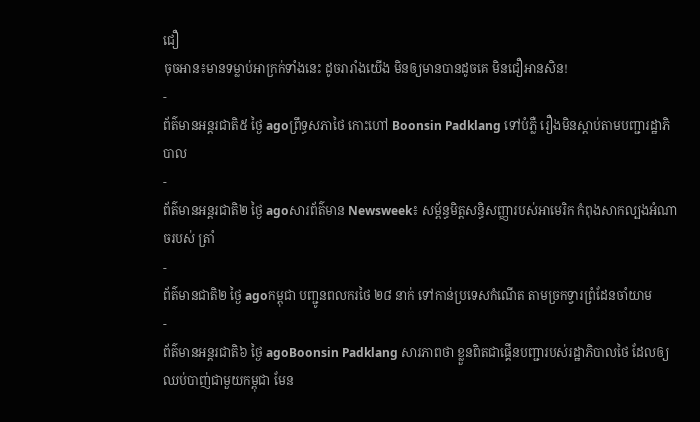ជឿ
ចុចអាន៖មានទម្លាប់អាក្រក់ទាំងនេះ ដូចរារាំងយើង មិនឲ្យមានបានដូចគេ មិនជឿអានសិន!
-
ព័ត៌មានអន្ដរជាតិ៥ ថ្ងៃ agoព្រឹទ្ធសភាថៃ កោះហៅ Boonsin Padklang ទៅបំភ្លឺ រឿងមិនស្តាប់តាមបញ្ជារដ្ឋាភិបាល
-
ព័ត៌មានអន្ដរជាតិ២ ថ្ងៃ agoសារព័ត៌មាន Newsweek៖ សម្ព័ន្ធមិត្តសន្ធិសញ្ញារបស់អាមេរិក កំពុងសាកល្បងអំណាចរបស់ ត្រាំ
-
ព័ត៌មានជាតិ២ ថ្ងៃ agoកម្ពុជា បញ្ជូនពលករថៃ ២៨ នាក់ ទៅកាន់ប្រទេសកំណើត តាមច្រកទ្វារព្រំដែនចាំយាម
-
ព័ត៌មានអន្ដរជាតិ៦ ថ្ងៃ agoBoonsin Padklang សារភាពថា ខ្លួនពិតជាផ្គើនបញ្ជារបស់រដ្ឋាភិបាលថៃ ដែលឲ្យឈប់បាញ់ជាមួយកម្ពុជា មែន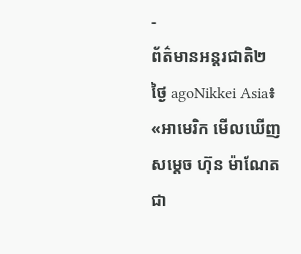-
ព័ត៌មានអន្ដរជាតិ២ ថ្ងៃ agoNikkei Asia៖ «អាមេរិក មើលឃើញសម្តេច ហ៊ុន ម៉ាណែត ជា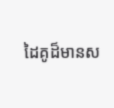ដៃគូដ៏មានស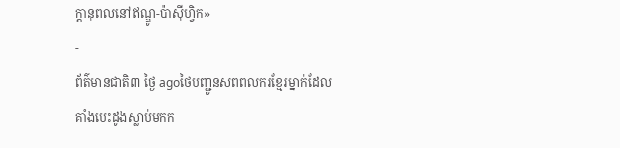ក្តានុពលនៅឥណ្ឌូ-ប៉ាស៊ីហ្វិក»
-
ព័ត៌មានជាតិ៣ ថ្ងៃ agoថៃបញ្ជូនសពពលករខ្មែរម្នាក់ដែលគាំងបេះដូងស្លាប់មកក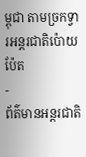ម្ពុជា តាមច្រកទ្វារអន្តរជាតិប៉ោយប៉ែត
-
ព័ត៌មានអន្ដរជាតិ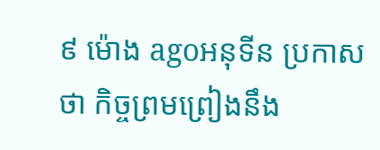៩ ម៉ោង agoអនុទីន ប្រកាសថា កិច្ចព្រមព្រៀងនឹង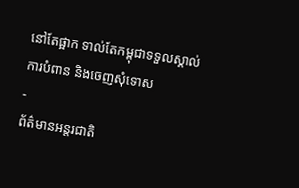នៅតែផ្អាក ទាល់តែកម្ពុជាទទួលស្គាល់ការបំពាន និងចេញសុំទោស
-
ព័ត៌មានអន្ដរជាតិ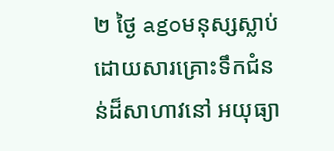២ ថ្ងៃ agoមនុស្សស្លាប់ដោយសារគ្រោះទឹកជំនន់ដ៏សាហាវនៅ អយុធ្យា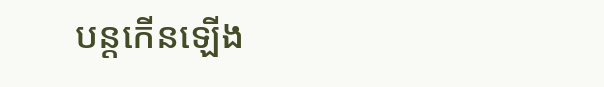បន្តកើនឡើង